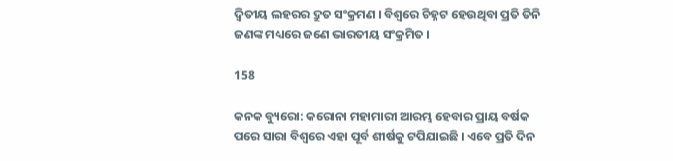ଦ୍ୱିତୀୟ ଲହରର ଦ୍ରୁତ ସଂକ୍ରମଣ । ବିଶ୍ୱରେ ଚିହ୍ନଟ ହେଉଥିବା ପ୍ରତି ତିନି ଜଣଙ୍କ ମଧ୍ୟରେ ଜଣେ ଭାରତୀୟ ସଂକ୍ରମିତ ।

158

କନକ ବ୍ୟୁରୋ: କରୋନା ମହାମାରୀ ଆରମ୍ଭ ହେବାର ପ୍ରାୟ ବର୍ଷକ ପରେ ସାରା ବିଶ୍ୱରେ ଏହା ପୂର୍ବ ଶୀର୍ଷକୁ ଟପିଯାଇଛି । ଏବେ ପ୍ରତି ଦିନ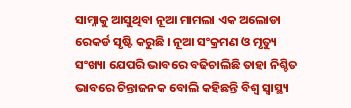ସାମ୍ନାକୁ ଆସୁଥିବା ନୂଆ ମାମଲା ଏକ ଅଲୋଡା ରେକର୍ଡ ସୃଷ୍ଟି କରୁଛି । ନୂଆ ସଂକ୍ରମଣ ଓ ମୃତ୍ୟୁ ସଂଖ୍ୟା ଯେପରି ଭାବରେ ବଢିଚାଲିଛି ତାହା ନିଶ୍ଚିତ ଭାବରେ ଚିନ୍ତାଜନକ ବୋଲି କହିଛନ୍ତି ବିଶ୍ୱ ସ୍ୱାସ୍ଥ୍ୟ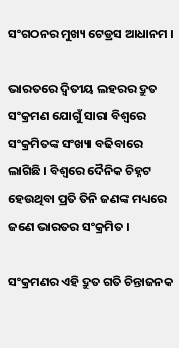ସଂଗଠନର ମୁଖ୍ୟ ଟେଡ୍ରସ ଆଧାନମ ।

ଭାରତରେ ଦ୍ୱିତୀୟ ଲହରର ଦ୍ରୁତ ସଂକ୍ରମଣ ଯୋଗୁଁ ସାରା ବିଶ୍ୱରେ ସଂକ୍ରମିତଙ୍କ ସଂଖ୍ୟା ବଢିବାରେ ଲାଗିଛି । ବିଶ୍ୱରେ ଦୈନିକ ଚିହ୍ନଟ ହେଉଥିବା ପ୍ରତି ତିନି ଜଣଙ୍କ ମଧ୍ୟରେ ଜଣେ ଭାରତର ସଂକ୍ରମିତ ।

ସଂକ୍ରମଣର ଏହି ଦ୍ରୁତ ଗତି ଚିନ୍ତାଜନକ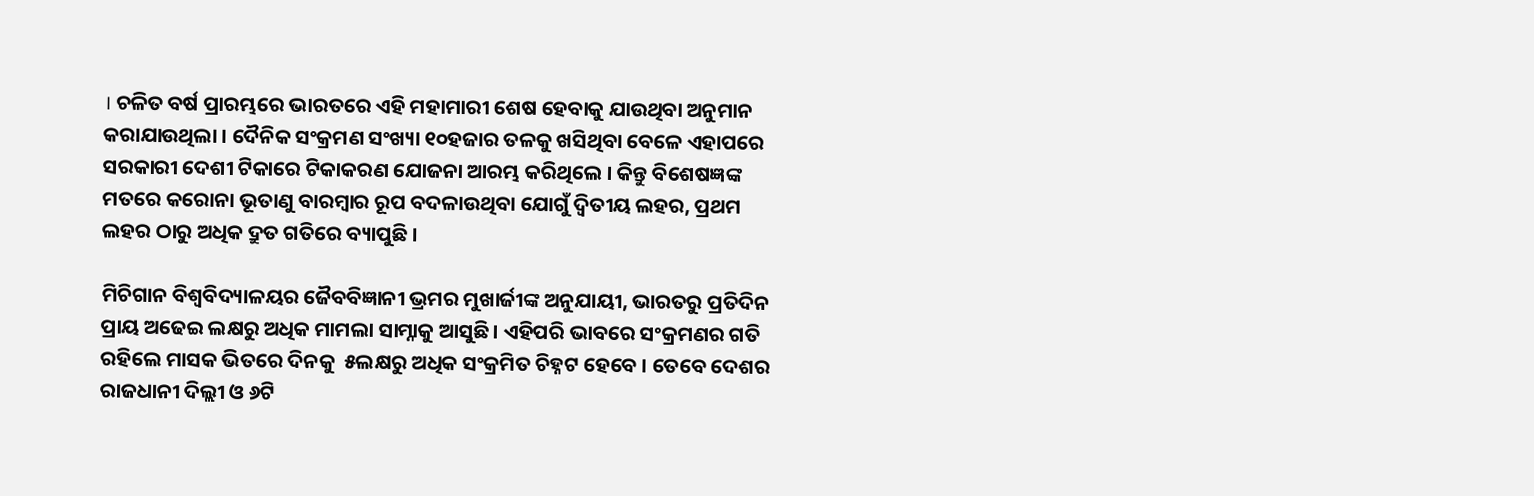। ଚଳିତ ବର୍ଷ ପ୍ରାରମ୍ଭରେ ଭାରତରେ ଏହି ମହାମାରୀ ଶେଷ ହେବାକୁ ଯାଉଥିବା ଅନୁମାନ କରାଯାଉଥିଲା । ଦୈନିକ ସଂକ୍ରମଣ ସଂଖ୍ୟା ୧୦ହଜାର ତଳକୁ ଖସିଥିବା ବେଳେ ଏହାପରେ ସରକାରୀ ଦେଶୀ ଟିକାରେ ଟିକାକରଣ ଯୋଜନା ଆରମ୍ଭ କରିଥିଲେ । କିନ୍ତୁ ବିଶେଷଜ୍ଞଙ୍କ ମତରେ କରୋନା ଭୂତାଣୁ ବାରମ୍ବାର ରୂପ ବଦଳାଉଥିବା ଯୋଗୁଁ ଦ୍ୱିତୀୟ ଲହର, ପ୍ରଥମ ଲହର ଠାରୁ ଅଧିକ ଦ୍ରୁତ ଗତିରେ ବ୍ୟାପୁଛି ।

ମିଚିଗାନ ବିଶ୍ୱବିଦ୍ୟାଳୟର ଜୈବବିଜ୍ଞାନୀ ଭ୍ରମର ମୁଖାର୍ଜୀଙ୍କ ଅନୁଯାୟୀ, ଭାରତରୁ ପ୍ରତିଦିନ ପ୍ରାୟ ଅଢେଇ ଲକ୍ଷରୁ ଅଧିକ ମାମଲା ସାମ୍ନାକୁ ଆସୁଛି । ଏହିପରି ଭାବରେ ସଂକ୍ରମଣର ଗତି ରହିଲେ ମାସକ ଭିତରେ ଦିନକୁ  ୫ଲକ୍ଷରୁ ଅଧିକ ସଂକ୍ରମିତ ଚିହ୍ନଟ ହେବେ । ତେବେ ଦେଶର ରାଜଧାନୀ ଦିଲ୍ଲୀ ଓ ୬ଟି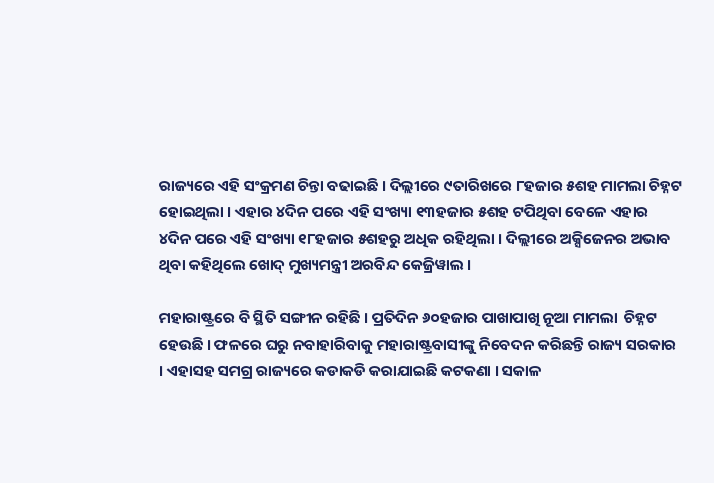ରାଜ୍ୟରେ ଏହି ସଂକ୍ରମଣ ଚିନ୍ତା ବଢାଇଛି । ଦିଲ୍ଲୀରେ ୯ତାରିଖରେ ୮ହଜାର ୫ଶହ ମାମଲା ଚିହ୍ନଟ ହୋଇଥିଲା । ଏହାର ୪ଦିନ ପରେ ଏହି ସଂଖ୍ୟା ୧୩ହଜାର ୫ଶହ ଟପିଥିବା ବେଳେ ଏହାର ୪ଦିନ ପରେ ଏହି ସଂଖ୍ୟା ୧୮ହଜାର ୫ଶହରୁ ଅଧିକ ରହିଥିଲା । ଦିଲ୍ଲୀରେ ଅକ୍ସିଜେନର ଅଭାବ ଥିବା କହିଥିଲେ ଖୋଦ୍ ମୁଖ୍ୟମନ୍ତ୍ରୀ ଅରବିନ୍ଦ କେଜ୍ରିୱାଲ ।

ମହାରାଷ୍ଟ୍ରରେ ବି ସ୍ଥିତି ସଙ୍ଗୀନ ରହିଛି । ପ୍ରତିଦିନ ୬୦ହଜାର ପାଖାପାଖି ନୂଆ ମାମଲା  ଚିହ୍ନଟ ହେଉଛି । ଫଳରେ ଘରୁ ନବାହାରିବାକୁ ମହାରାଷ୍ଟ୍ରବାସୀଙ୍କୁ ନିବେଦନ କରିଛନ୍ତି ରାଜ୍ୟ ସରକାର । ଏହାସହ ସମଗ୍ର ରାଜ୍ୟରେ କଡାକଡି କରାଯାଇଛି କଟକଣା । ସକାଳ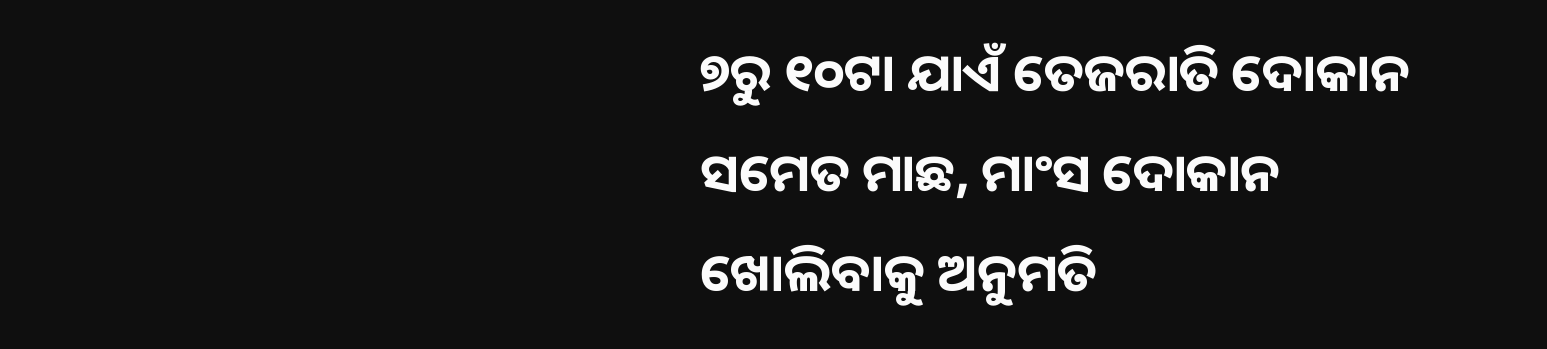୭ରୁ ୧୦ଟା ଯାଏଁ ତେଜରାତି ଦୋକାନ ସମେତ ମାଛ, ମାଂସ ଦୋକାନ ଖୋଲିବାକୁ ଅନୁମତି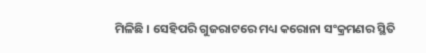ମିଳିଛି । ସେହିପରି ଗୁଜରାଟରେ ମଧ୍ୟ କରୋନା ସଂକ୍ରମଣର ସ୍ଥିତି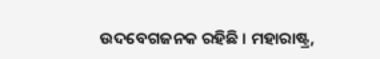ଉଦବେଗଜନକ ରହିଛି । ମହାରାଷ୍ଟ୍ର,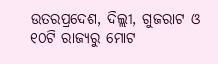ଉତରପ୍ରଦେଶ, ଦିଲ୍ଲୀ, ଗୁଜରାଟ ଓ ୧୦ଟି ରାଜ୍ୟରୁ ମୋଟ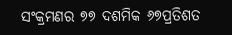ସଂକ୍ରମଣର ୭୭ ଦଶମିକ ୬୭ପ୍ରତିଶତ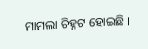ମାମଲା ଚିହ୍ନଟ ହୋଇଛି ।